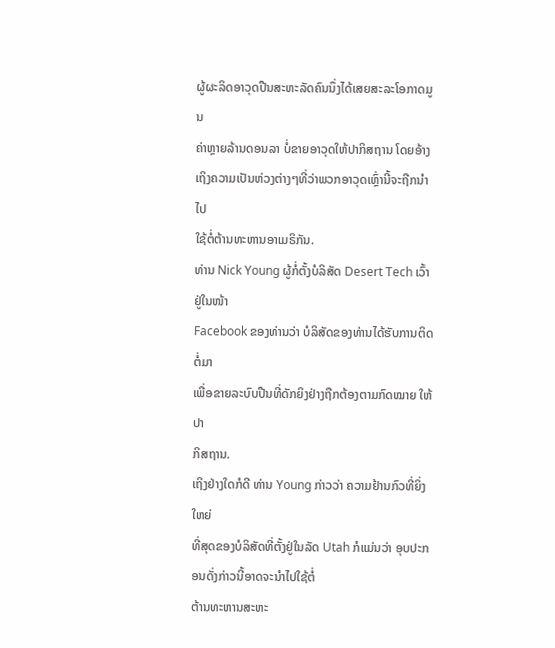ຜູ້ຜະລິດອາວຸດປືນສະຫະລັດຄົນນຶ່ງໄດ້ເສຍສະລະໂອກາດມູນ
ຄ່າຫຼາຍລ້ານດອນລາ ບໍ່ຂາຍອາວຸດໃຫ້ປາກິສຖານ ໂດຍອ້າງ
ເຖິງຄວາມເປັນຫ່ວງຕ່າງໆທີ່ວ່າພວກອາວຸດເຫຼົ່ານີ້ຈະຖືກນຳໄປ
ໃຊ້ຕໍ່ຕ້ານທະຫານອາເມຣິກັນ.
ທ່ານ Nick Young ຜູ້ກໍ່ຕັ້ງບໍລິສັດ Desert Tech ເວົ້າຢູ່ໃນໜ້າ
Facebook ຂອງທ່ານວ່າ ບໍລິສັດຂອງທ່ານໄດ້ຮັບການຕິດຕໍ່ມາ
ເພື່ອຂາຍລະບົບປືນທີ່ດັກຍິງຢ່າງຖືກຕ້ອງຕາມກົດໝາຍ ໃຫ້ປາ
ກິສຖານ.
ເຖິງຢ່າງໃດກໍດີ ທ່ານ Young ກ່າວວ່າ ຄວາມຢ້ານກົວທີ່ຍິ່ງໃຫຍ່
ທີ່ສຸດຂອງບໍລິສັດທີ່ຕັ້ງຢູ່ໃນລັດ Utah ກໍແມ່ນວ່າ ອຸບປະກອນດັ່ງກ່າວນີ້ອາດຈະນຳໄປໃຊ້ຕໍ່
ຕ້ານທະຫານສະຫະ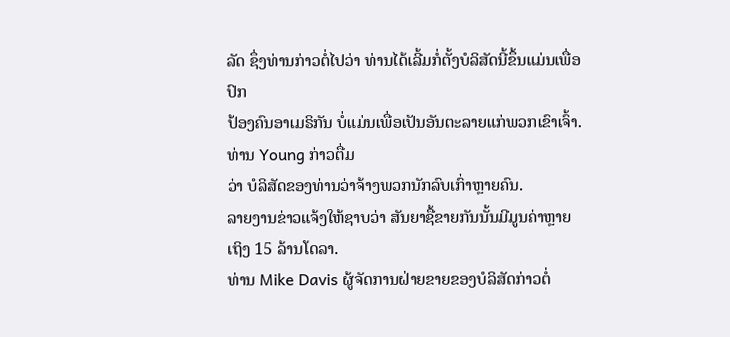ລັດ ຊຶ່ງທ່ານກ່າວຕໍ່ໄປວ່າ ທ່ານໄດ້ເລີ້ມກໍ່ຕັ້ງບໍລິສັດນີ້ຂຶ້ນແມ່ນເພື່ອປົກ
ປ້ອງຄົນອາເມຣິກັນ ບໍ່ແມ່ນເພື່ອເປັນອັນຕະລາຍແກ່ພວກເຂົາເຈົ້າ. ທ່ານ Young ກ່າວຕື່ມ
ວ່າ ບໍລິສັດຂອງທ່ານວ່າຈ້າງພວກນັກລົບເກົ່າຫຼາຍຄົນ.
ລາຍງານຂ່າວແຈ້ງໃຫ້ຊາບວ່າ ສັນຍາຊື້ຂາຍກັນນັ້ນມີມູນຄ່າຫຼາຍເຖິງ 15 ລ້ານໂດລາ.
ທ່ານ Mike Davis ຜູ້ຈັດການຝ່າຍຂາຍຂອງບໍລິສັດກ່າວຕໍ່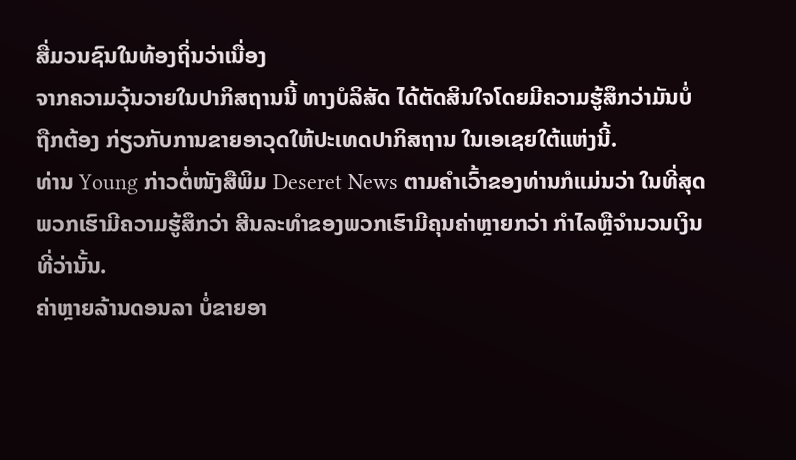ສື່ມວນຊົນໃນທ້ອງຖິ່ນວ່າເນື່ອງ
ຈາກຄວາມວຸ້ນວາຍໃນປາກິສຖານນີ້ ທາງບໍລິສັດ ໄດ້ຕັດສິນໃຈໂດຍມີຄວາມຮູ້ສຶກວ່າມັນບໍ່
ຖືກຕ້ອງ ກ່ຽວກັບການຂາຍອາວຸດໃຫ້ປະເທດປາກິສຖານ ໃນເອເຊຍໃຕ້ແຫ່ງນີ້.
ທ່ານ Young ກ່າວຕໍ່ໜັງສືພິມ Deseret News ຕາມຄຳເວົ້າຂອງທ່ານກໍແມ່ນວ່າ ໃນທີ່ສຸດ
ພວກເຮົາມີຄວາມຮູ້ສຶກວ່າ ສີນລະທຳຂອງພວກເຮົາມີຄຸນຄ່າຫຼາຍກວ່າ ກຳໄລຫຼືຈຳນວນເງິນ
ທີ່ວ່ານັ້ນ.
ຄ່າຫຼາຍລ້ານດອນລາ ບໍ່ຂາຍອາ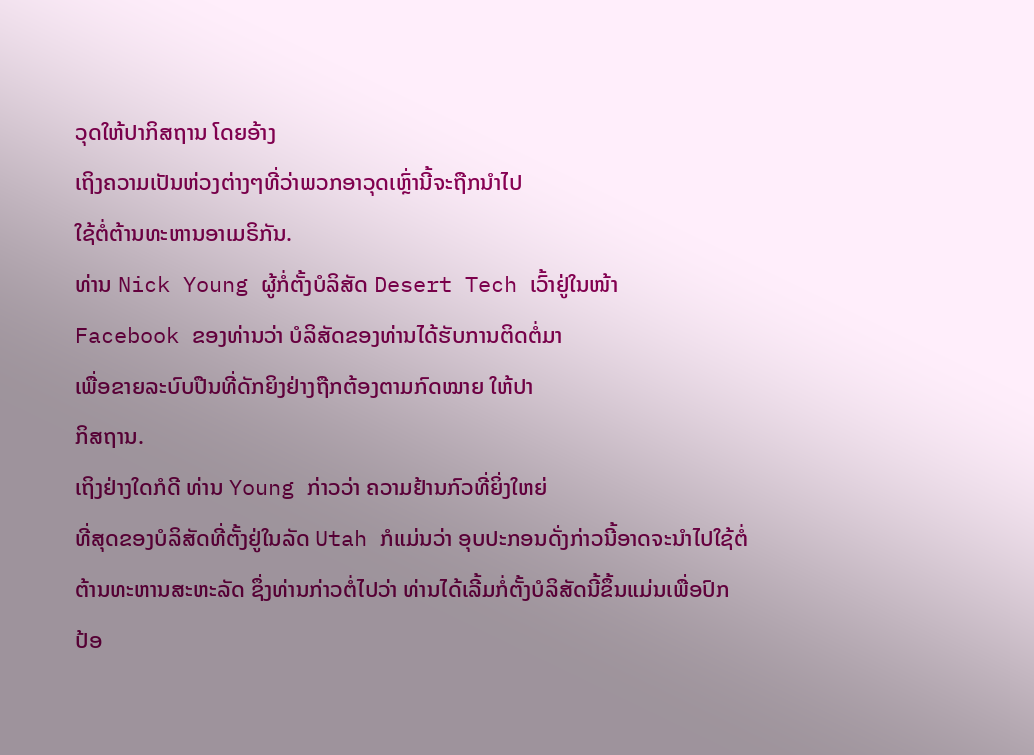ວຸດໃຫ້ປາກິສຖານ ໂດຍອ້າງ
ເຖິງຄວາມເປັນຫ່ວງຕ່າງໆທີ່ວ່າພວກອາວຸດເຫຼົ່ານີ້ຈະຖືກນຳໄປ
ໃຊ້ຕໍ່ຕ້ານທະຫານອາເມຣິກັນ.
ທ່ານ Nick Young ຜູ້ກໍ່ຕັ້ງບໍລິສັດ Desert Tech ເວົ້າຢູ່ໃນໜ້າ
Facebook ຂອງທ່ານວ່າ ບໍລິສັດຂອງທ່ານໄດ້ຮັບການຕິດຕໍ່ມາ
ເພື່ອຂາຍລະບົບປືນທີ່ດັກຍິງຢ່າງຖືກຕ້ອງຕາມກົດໝາຍ ໃຫ້ປາ
ກິສຖານ.
ເຖິງຢ່າງໃດກໍດີ ທ່ານ Young ກ່າວວ່າ ຄວາມຢ້ານກົວທີ່ຍິ່ງໃຫຍ່
ທີ່ສຸດຂອງບໍລິສັດທີ່ຕັ້ງຢູ່ໃນລັດ Utah ກໍແມ່ນວ່າ ອຸບປະກອນດັ່ງກ່າວນີ້ອາດຈະນຳໄປໃຊ້ຕໍ່
ຕ້ານທະຫານສະຫະລັດ ຊຶ່ງທ່ານກ່າວຕໍ່ໄປວ່າ ທ່ານໄດ້ເລີ້ມກໍ່ຕັ້ງບໍລິສັດນີ້ຂຶ້ນແມ່ນເພື່ອປົກ
ປ້ອ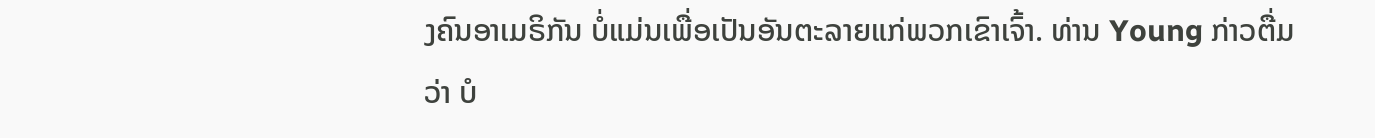ງຄົນອາເມຣິກັນ ບໍ່ແມ່ນເພື່ອເປັນອັນຕະລາຍແກ່ພວກເຂົາເຈົ້າ. ທ່ານ Young ກ່າວຕື່ມ
ວ່າ ບໍ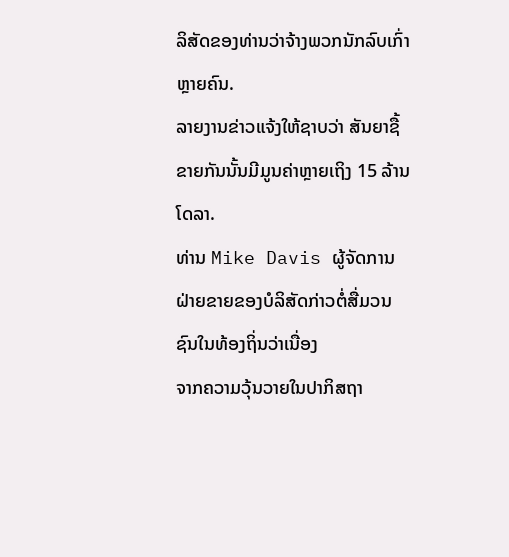ລິສັດຂອງທ່ານວ່າຈ້າງພວກນັກລົບເກົ່າຫຼາຍຄົນ.
ລາຍງານຂ່າວແຈ້ງໃຫ້ຊາບວ່າ ສັນຍາຊື້ຂາຍກັນນັ້ນມີມູນຄ່າຫຼາຍເຖິງ 15 ລ້ານໂດລາ.
ທ່ານ Mike Davis ຜູ້ຈັດການຝ່າຍຂາຍຂອງບໍລິສັດກ່າວຕໍ່ສື່ມວນຊົນໃນທ້ອງຖິ່ນວ່າເນື່ອງ
ຈາກຄວາມວຸ້ນວາຍໃນປາກິສຖາ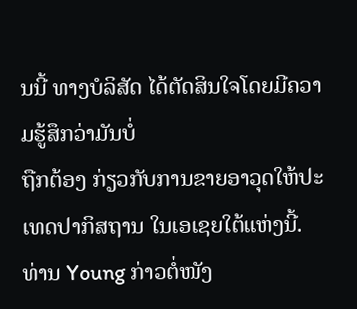ນນີ້ ທາງບໍລິສັດ ໄດ້ຕັດສິນໃຈໂດຍມີຄວາມຮູ້ສຶກວ່າມັນບໍ່
ຖືກຕ້ອງ ກ່ຽວກັບການຂາຍອາວຸດໃຫ້ປະເທດປາກິສຖານ ໃນເອເຊຍໃຕ້ແຫ່ງນີ້.
ທ່ານ Young ກ່າວຕໍ່ໜັງ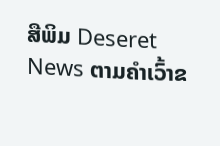ສືພິມ Deseret News ຕາມຄຳເວົ້າຂ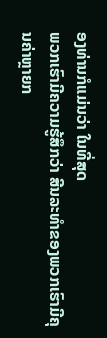ອງທ່ານກໍແມ່ນວ່າ ໃນທີ່ສຸດ
ພວກເຮົາມີຄວາມຮູ້ສຶກວ່າ ສີນລະທຳຂອງພວກເຮົາມີຄຸນຄ່າຫຼາຍກ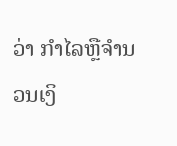ວ່າ ກຳໄລຫຼືຈຳນວນເງິ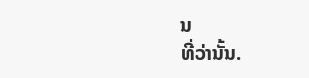ນ
ທີ່ວ່ານັ້ນ.